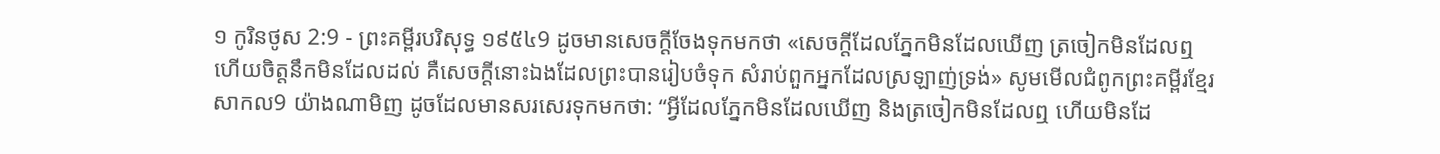១ កូរិនថូស 2:9 - ព្រះគម្ពីរបរិសុទ្ធ ១៩៥៤9 ដូចមានសេចក្ដីចែងទុកមកថា «សេចក្ដីដែលភ្នែកមិនដែលឃើញ ត្រចៀកមិនដែលឮ ហើយចិត្តនឹកមិនដែលដល់ គឺសេចក្ដីនោះឯងដែលព្រះបានរៀបចំទុក សំរាប់ពួកអ្នកដែលស្រឡាញ់ទ្រង់» សូមមើលជំពូកព្រះគម្ពីរខ្មែរសាកល9 យ៉ាងណាមិញ ដូចដែលមានសរសេរទុកមកថា: “អ្វីដែលភ្នែកមិនដែលឃើញ និងត្រចៀកមិនដែលឮ ហើយមិនដែ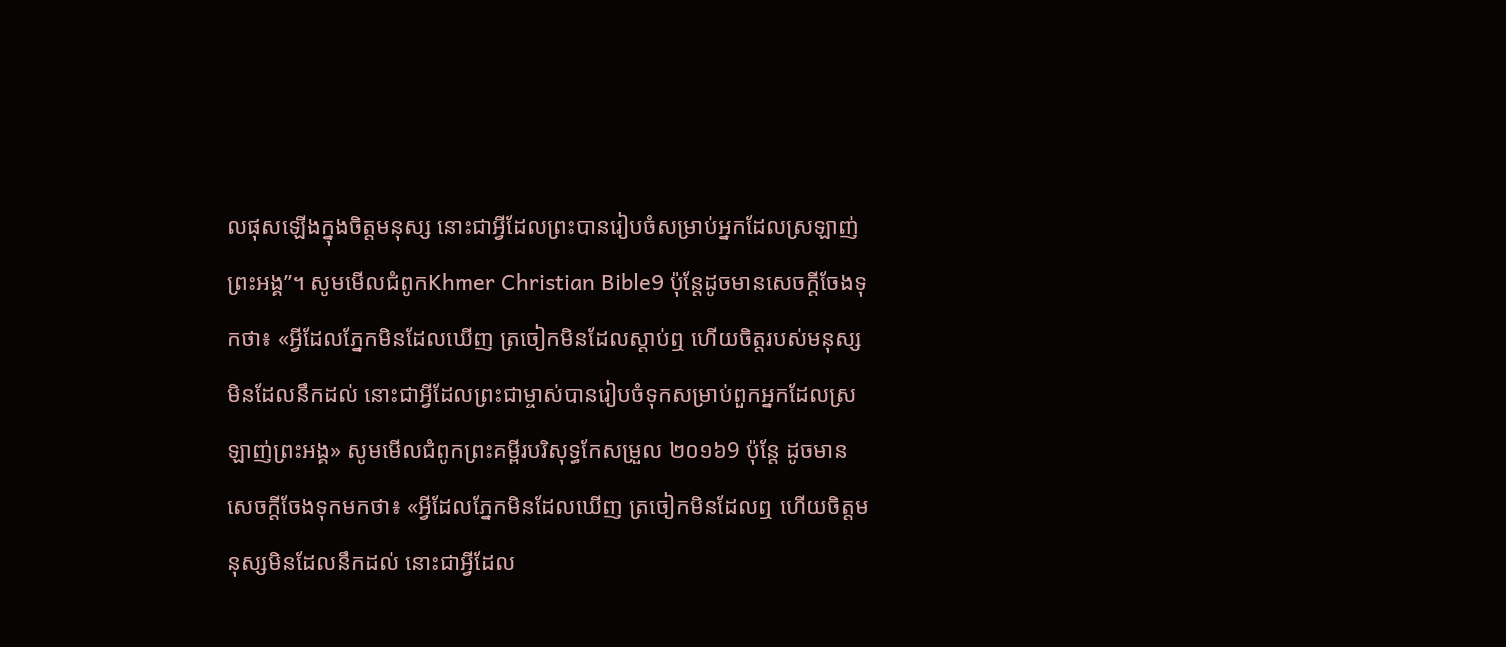លផុសឡើងក្នុងចិត្តមនុស្ស នោះជាអ្វីដែលព្រះបានរៀបចំសម្រាប់អ្នកដែលស្រឡាញ់ព្រះអង្គ”។ សូមមើលជំពូកKhmer Christian Bible9 ប៉ុន្ដែដូចមានសេចក្ដីចែងទុកថា៖ «អ្វីដែលភ្នែកមិនដែលឃើញ ត្រចៀកមិនដែលស្តាប់ឮ ហើយចិត្តរបស់មនុស្សមិនដែលនឹកដល់ នោះជាអ្វីដែលព្រះជាម្ចាស់បានរៀបចំទុកសម្រាប់ពួកអ្នកដែលស្រឡាញ់ព្រះអង្គ» សូមមើលជំពូកព្រះគម្ពីរបរិសុទ្ធកែសម្រួល ២០១៦9 ប៉ុន្តែ ដូចមានសេចក្តីចែងទុកមកថា៖ «អ្វីដែលភ្នែកមិនដែលឃើញ ត្រចៀកមិនដែលឮ ហើយចិត្តមនុស្សមិនដែលនឹកដល់ នោះជាអ្វីដែល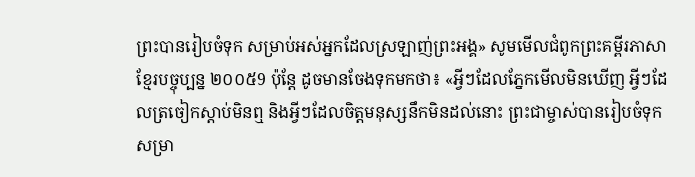ព្រះបានរៀបចំទុក សម្រាប់អស់អ្នកដែលស្រឡាញ់ព្រះអង្គ» សូមមើលជំពូកព្រះគម្ពីរភាសាខ្មែរបច្ចុប្បន្ន ២០០៥9 ប៉ុន្តែ ដូចមានចែងទុកមកថា៖ «អ្វីៗដែលភ្នែកមើលមិនឃើញ អ្វីៗដែលត្រចៀកស្ដាប់មិនឮ និងអ្វីៗដែលចិត្តមនុស្សនឹកមិនដល់នោះ ព្រះជាម្ចាស់បានរៀបចំទុក សម្រា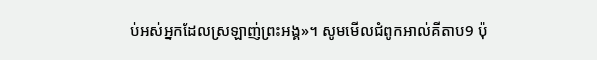ប់អស់អ្នកដែលស្រឡាញ់ព្រះអង្គ»។ សូមមើលជំពូកអាល់គីតាប9 ប៉ុ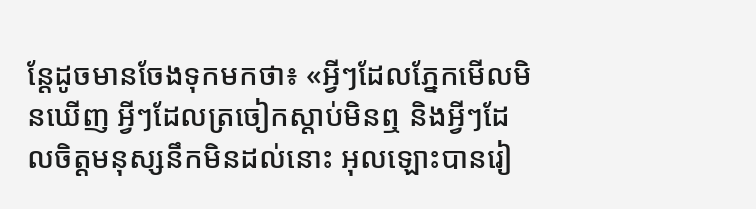ន្ដែដូចមានចែងទុកមកថា៖ «អ្វីៗដែលភ្នែកមើលមិនឃើញ អ្វីៗដែលត្រចៀកស្ដាប់មិនឮ និងអ្វីៗដែលចិត្ដមនុស្សនឹកមិនដល់នោះ អុលឡោះបានរៀ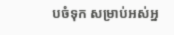បចំទុក សម្រាប់អស់អ្ន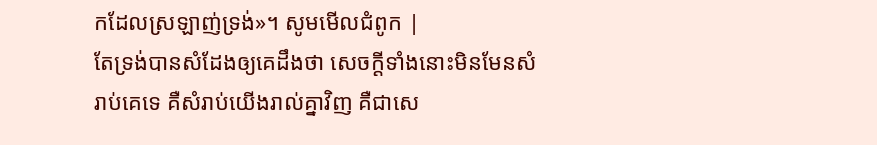កដែលស្រឡាញ់ទ្រង់»។ សូមមើលជំពូក |
តែទ្រង់បានសំដែងឲ្យគេដឹងថា សេចក្ដីទាំងនោះមិនមែនសំរាប់គេទេ គឺសំរាប់យើងរាល់គ្នាវិញ គឺជាសេ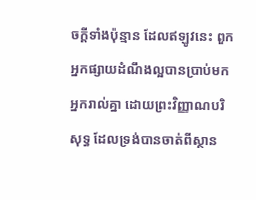ចក្ដីទាំងប៉ុន្មាន ដែលឥឡូវនេះ ពួកអ្នកផ្សាយដំណឹងល្អបានប្រាប់មកអ្នករាល់គ្នា ដោយព្រះវិញ្ញាណបរិសុទ្ធ ដែលទ្រង់បានចាត់ពីស្ថាន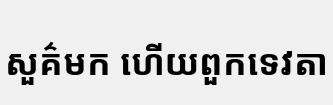សួគ៌មក ហើយពួកទេវតា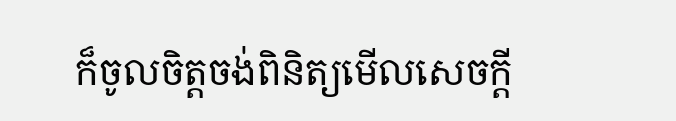ក៏ចូលចិត្តចង់ពិនិត្យមើលសេចក្ដី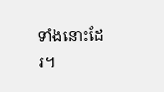ទាំងនោះដែរ។